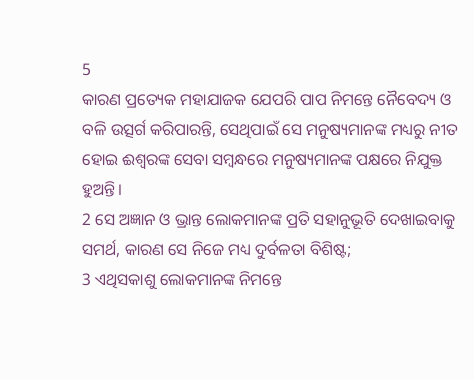5
କାରଣ ପ୍ରତ୍ୟେକ ମହାଯାଜକ ଯେପରି ପାପ ନିମନ୍ତେ ନୈବେଦ୍ୟ ଓ ବଳି ଉତ୍ସର୍ଗ କରିପାରନ୍ତି, ସେଥିପାଇଁ ସେ ମନୁଷ୍ୟମାନଙ୍କ ମଧ୍ୟରୁ ନୀତ ହୋଇ ଈଶ୍ବରଙ୍କ ସେବା ସମ୍ବନ୍ଧରେ ମନୁଷ୍ୟମାନଙ୍କ ପକ୍ଷରେ ନିଯୁକ୍ତ ହୁଅନ୍ତି।
2 ସେ ଅଜ୍ଞାନ ଓ ଭ୍ରାନ୍ତ ଲୋକମାନଙ୍କ ପ୍ରତି ସହାନୁଭୂତି ଦେଖାଇବାକୁ ସମର୍ଥ, କାରଣ ସେ ନିଜେ ମଧ୍ୟ ଦୁର୍ବଳତା ବିଶିଷ୍ଟ;
3 ଏଥିସକାଶୁ ଲୋକମାନଙ୍କ ନିମନ୍ତେ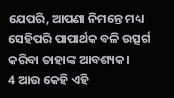ଯେପରି, ଆପଣା ନିମନ୍ତେ ମଧ୍ୟ ସେହିପରି ପାପାର୍ଥକ ବଳି ଉତ୍ସର୍ଗ କରିବା ତାହାଙ୍କ ଆବଶ୍ୟକ।
4 ଆଉ କେହି ଏହି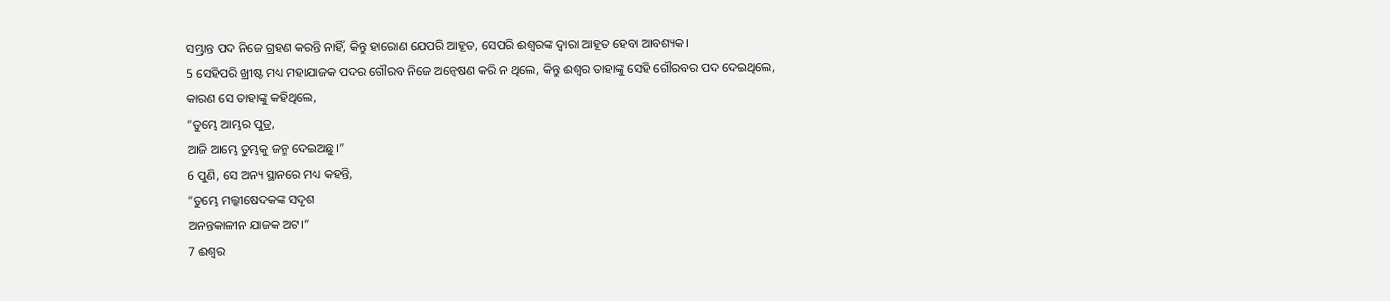ସମ୍ଭ୍ରାନ୍ତ ପଦ ନିଜେ ଗ୍ରହଣ କରନ୍ତି ନାହିଁ, କିନ୍ତୁ ହାରୋଣ ଯେପରି ଆହୂତ, ସେପରି ଈଶ୍ବରଙ୍କ ଦ୍ୱାରା ଆହୂତ ହେବା ଆବଶ୍ୟକ।
5 ସେହିପରି ଖ୍ରୀଷ୍ଟ ମଧ୍ୟ ମହାଯାଜକ ପଦର ଗୌରବ ନିଜେ ଅନ୍ୱେଷଣ କରି ନ ଥିଲେ, କିନ୍ତୁ ଈଶ୍ବର ତାହାଙ୍କୁ ସେହି ଗୌରବର ପଦ ଦେଇଥିଲେ, କାରଣ ସେ ତାହାଙ୍କୁ କହିଥିଲେ,
“ତୁମ୍ଭେ ଆମ୍ଭର ପୁତ୍ର,
ଆଜି ଆମ୍ଭେ ତୁମ୍ଭକୁ ଜନ୍ମ ଦେଇଅଛୁ।”
6 ପୁଣି, ସେ ଅନ୍ୟ ସ୍ଥାନରେ ମଧ୍ୟ କହନ୍ତି,
“ତୁମ୍ଭେ ମଲ୍କୀଷେଦକଙ୍କ ସଦୃଶ
ଅନନ୍ତକାଳୀନ ଯାଜକ ଅଟ।”
7 ଈଶ୍ବର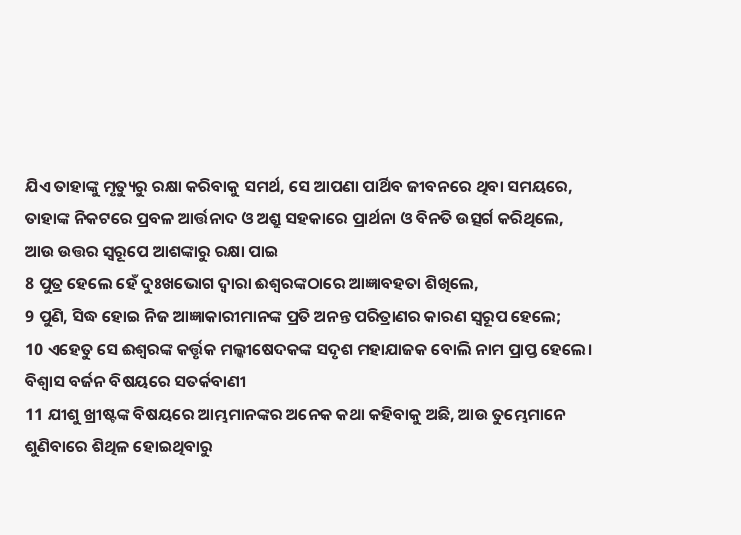ଯିଏ ତାହାଙ୍କୁ ମୃତ୍ୟୁରୁ ରକ୍ଷା କରିବାକୁ ସମର୍ଥ, ସେ ଆପଣା ପାର୍ଥିବ ଜୀବନରେ ଥିବା ସମୟରେ, ତାହାଙ୍କ ନିକଟରେ ପ୍ରବଳ ଆର୍ତ୍ତନାଦ ଓ ଅଶ୍ରୁ ସହକାରେ ପ୍ରାର୍ଥନା ଓ ବିନତି ଉତ୍ସର୍ଗ କରିଥିଲେ, ଆଉ ଉତ୍ତର ସ୍ୱରୂପେ ଆଶଙ୍କାରୁ ରକ୍ଷା ପାଇ
8 ପୁତ୍ର ହେଲେ ହେଁ ଦୁଃଖଭୋଗ ଦ୍ୱାରା ଈଶ୍ବରଙ୍କଠାରେ ଆଜ୍ଞାବହତା ଶିଖିଲେ,
9 ପୁଣି, ସିଦ୍ଧ ହୋଇ ନିଜ ଆଜ୍ଞାକାରୀମାନଙ୍କ ପ୍ରତି ଅନନ୍ତ ପରିତ୍ରାଣର କାରଣ ସ୍ୱରୂପ ହେଲେ;
10 ଏହେତୁ ସେ ଈଶ୍ବରଙ୍କ କର୍ତ୍ତୃକ ମଲ୍କୀଷେଦକଙ୍କ ସଦୃଶ ମହାଯାଜକ ବୋଲି ନାମ ପ୍ରାପ୍ତ ହେଲେ।
ବିଶ୍ୱାସ ବର୍ଜନ ବିଷୟରେ ସତର୍କବାଣୀ
11 ଯୀଶୁ ଖ୍ରୀଷ୍ଟଙ୍କ ବିଷୟରେ ଆମ୍ଭମାନଙ୍କର ଅନେକ କଥା କହିବାକୁ ଅଛି, ଆଉ ତୁମ୍ଭେମାନେ ଶୁଣିବାରେ ଶିଥିଳ ହୋଇଥିବାରୁ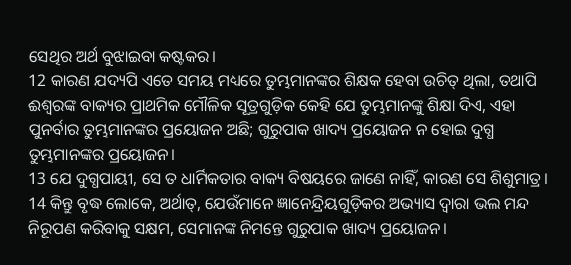ସେଥିର ଅର୍ଥ ବୁଝାଇବା କଷ୍ଟକର।
12 କାରଣ ଯଦ୍ୟପି ଏତେ ସମୟ ମଧ୍ୟରେ ତୁମ୍ଭମାନଙ୍କର ଶିକ୍ଷକ ହେବା ଉଚିତ୍ ଥିଲା, ତଥାପି ଈଶ୍ବରଙ୍କ ବାକ୍ୟର ପ୍ରାଥମିକ ମୌଳିକ ସୂତ୍ରଗୁଡ଼ିକ କେହି ଯେ ତୁମ୍ଭମାନଙ୍କୁ ଶିକ୍ଷା ଦିଏ, ଏହା ପୁନର୍ବାର ତୁମ୍ଭମାନଙ୍କର ପ୍ରୟୋଜନ ଅଛି; ଗୁରୁପାକ ଖାଦ୍ୟ ପ୍ରୟୋଜନ ନ ହୋଇ ଦୁଗ୍ଧ ତୁମ୍ଭମାନଙ୍କର ପ୍ରୟୋଜନ।
13 ଯେ ଦୁଗ୍ଧପାୟୀ, ସେ ତ ଧାର୍ମିକତାର ବାକ୍ୟ ବିଷୟରେ ଜାଣେ ନାହିଁ, କାରଣ ସେ ଶିଶୁମାତ୍ର।
14 କିନ୍ତୁ ବୃଦ୍ଧ ଲୋକେ, ଅର୍ଥାତ୍, ଯେଉଁମାନେ ଜ୍ଞାନେନ୍ଦ୍ରିୟଗୁଡ଼ିକର ଅଭ୍ୟାସ ଦ୍ୱାରା ଭଲ ମନ୍ଦ ନିରୂପଣ କରିବାକୁ ସକ୍ଷମ, ସେମାନଙ୍କ ନିମନ୍ତେ ଗୁରୁପାକ ଖାଦ୍ୟ ପ୍ରୟୋଜନ।